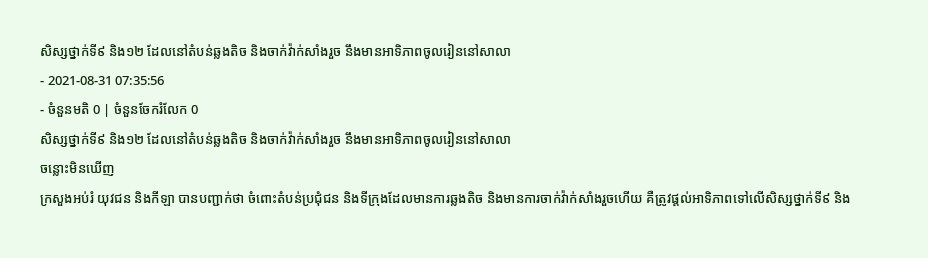សិស្សថ្នាក់ទី៩ និង១២ ដែលនៅតំបន់ឆ្លងតិច និងចាក់វ៉ាក់សាំងរួច នឹងមានអាទិភាពចូលរៀននៅសាលា
- 2021-08-31 07:35:56
- ចំនួនមតិ 0 | ចំនួនចែករំលែក 0
សិស្សថ្នាក់ទី៩ និង១២ ដែលនៅតំបន់ឆ្លងតិច និងចាក់វ៉ាក់សាំងរួច នឹងមានអាទិភាពចូលរៀននៅសាលា
ចន្លោះមិនឃើញ
ក្រសួងអប់រំ យុវជន និងកីឡា បានបញ្ជាក់ថា ចំពោះតំបន់ប្រជុំជន និងទីក្រុងដែលមានការឆ្លងតិច និងមានការចាក់វ៉ាក់សាំងរួចហើយ គឺត្រូវផ្តល់អាទិភាពទៅលើសិស្សថ្នាក់ទី៩ និង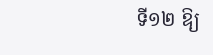ទី១២ ឱ្យ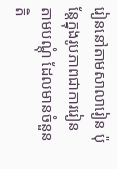រៀននៅតាមសាលារៀន ប៉ុន្តែក្នុងរូបភាពជាការរៀនតាមបណ្តុំ ដែលមានចំនួនតិ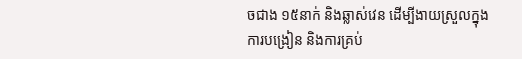ចជាង ១៥នាក់ និងឆ្លាស់វេន ដើម្បីងាយស្រួលក្នុងការបង្រៀន និងការគ្រប់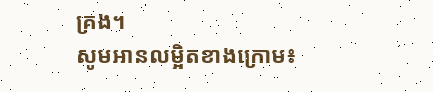គ្រង។
សូមអានលម្អិតខាងក្រោម៖